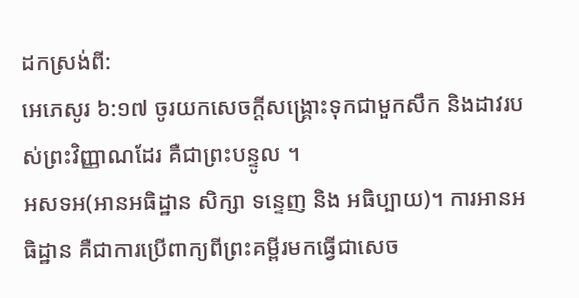ដកស្រង់ពី:
អេភេសូរ ៦:១៧ ចូរយកសេចក្ដីសង្គ្រោះទុកជាមួកសឹក និងដាវរបស់ព្រះវិញ្ញាណដែរ គឺជាព្រះបន្ទូល ។
អសទអ(អានអធិដ្ឋាន សិក្សា ទន្ទេញ និង អធិប្បាយ)។ ការអានអធិដ្ឋាន គឺជាការប្រើពាក្យពីព្រះគម្ពីរមកធ្វើជាសេច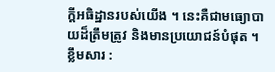ក្ដីអធិដ្ឋានរបស់យើង ។ នេះគឺជាមធ្យោបាយដ៏ត្រឹមត្រូវ និងមានប្រយោជន៍បំផុត ។
ខ្លឹមសារ :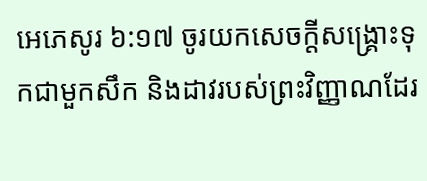អេភេសូរ ៦:១៧ ចូរយកសេចក្ដីសង្គ្រោះទុកជាមួកសឹក និងដាវរបស់ព្រះវិញ្ញាណដែរ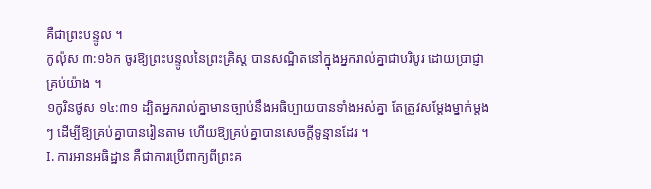គឺជាព្រះបន្ទូល ។
កូល៉ុស ៣:១៦ក ចូរឱ្យព្រះបន្ទូលនៃព្រះគ្រិស្ត បានសណ្ឋិតនៅក្នុងអ្នករាល់គ្នាជាបរិបូរ ដោយប្រាជ្ញាគ្រប់យ៉ាង ។
១កូរិនថូស ១៤:៣១ ដ្បិតអ្នករាល់គ្នាមានច្បាប់នឹងអធិប្បាយបានទាំងអស់គ្នា តែត្រូវសម្តែងម្នាក់ម្តងៗ ដើម្បីឱ្យគ្រប់គ្នាបានរៀនតាម ហើយឱ្យគ្រប់គ្នាបានសេចក្ដីទូន្មានដែរ ។
I. ការអានអធិដ្ឋាន គឺជាការប្រើពាក្យពីព្រះគ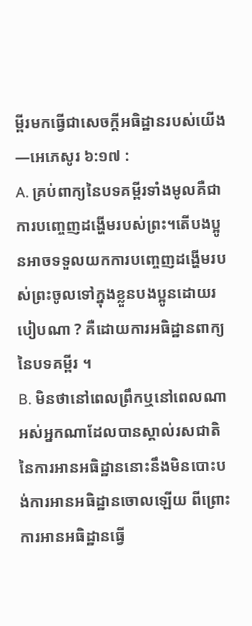ម្ពីរមកធ្វើជាសេចក្ដីអធិដ្ឋានរបស់យើង—អេភេសូរ ៦:១៧ :
A. គ្រប់ពាក្យនៃបទគម្ពីរទាំងមូលគឺជាការបញ្ចេញដង្ហើមរបស់ព្រះ។តើបងប្អូនអាចទទួលយកការបញ្ចេញដង្ហើមរបស់ព្រះចូលទៅក្នុងខ្លួនបងប្អូនដោយរបៀបណា ? គឺដោយការអធិដ្ឋានពាក្យនៃបទគម្ពីរ ។
B. មិនថានៅពេលព្រឹកឬនៅពេលណាអស់អ្នកណាដែលបានស្គាល់រសជាតិនៃការអានអធិដ្ឋាននោះនឹងមិនបោះបង់ការអានអធិដ្ឋានចោលឡើយ ពីព្រោះការអានអធិដ្ឋានធ្វើ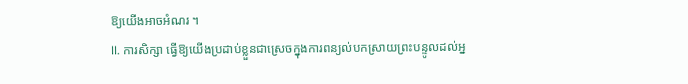ឱ្យយើងអាចអំណរ ។
II. ការសិក្សា ធ្វើឱ្យយើងប្រដាប់ខ្លួនជាស្រេចក្នុងការពន្យល់បកស្រាយព្រះបន្ទូលដល់អ្ន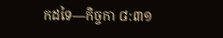កដទៃ—កិច្ចកា ៨:៣១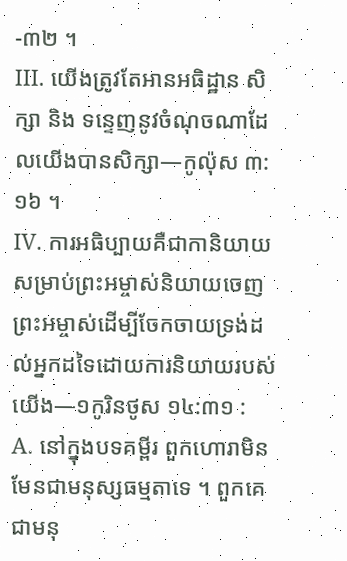-៣២ ។
III. យើងត្រូវតែអានអធិដ្ឋាន សិក្សា និង ទន្ទេញនូវចំណុចណាដែលយើងបានសិក្សា—កូល៉ុស ៣:១៦ ។
IV. ការអធិប្បាយគឺជាកានិយាយសម្រាប់ព្រះអម្ចាស់និយាយចេញព្រះអម្ចាស់ដើម្បីចែកចាយទ្រង់ដល់អ្នកដទៃដោយការនិយាយរបស់យើង—១កូរិនថូស ១៤:៣១ :
A. នៅក្នុងបទគម្ពីរ ពួកហោរាមិនមែនជាមនុស្សធម្មតាទេ ។ ពួកគេជាមនុ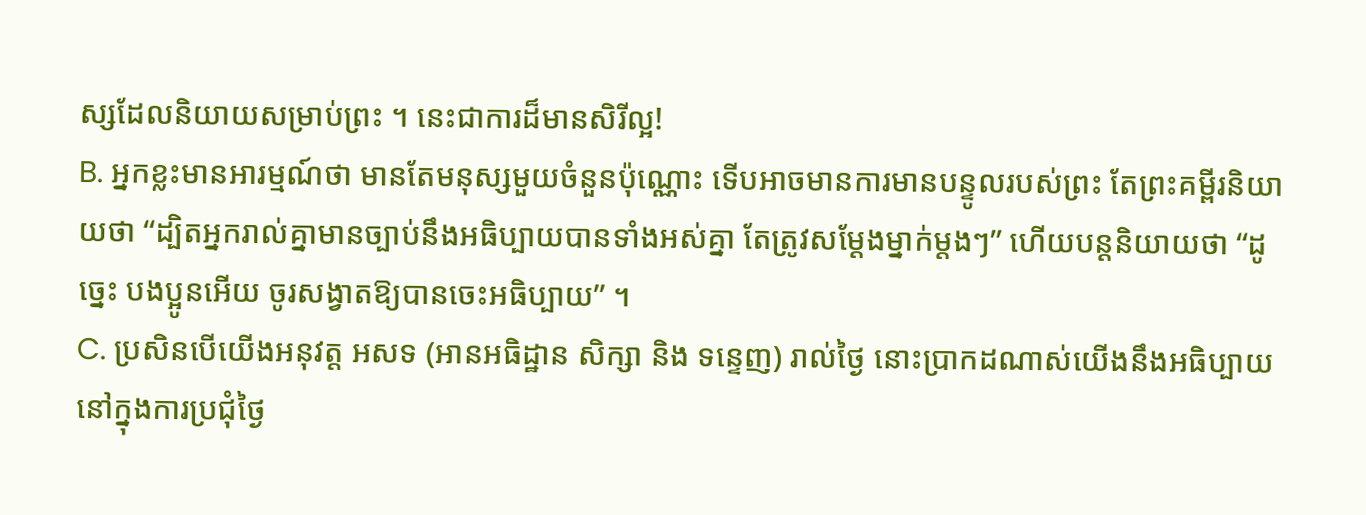ស្សដែលនិយាយសម្រាប់ព្រះ ។ នេះជាការដ៏មានសិរីល្អ!
B. អ្នកខ្លះមានអារម្មណ៍ថា មានតែមនុស្សមួយចំនួនប៉ុណ្ណោះ ទើបអាចមានការមានបន្ទូលរបស់ព្រះ តែព្រះគម្ពីរនិយាយថា “ដ្បិតអ្នករាល់គ្នាមានច្បាប់នឹងអធិប្បាយបានទាំងអស់គ្នា តែត្រូវសម្តែងម្នាក់ម្តងៗ” ហើយបន្ដនិយាយថា “ដូច្នេះ បងប្អូនអើយ ចូរសង្វាតឱ្យបានចេះអធិប្បាយ” ។
C. ប្រសិនបើយើងអនុវត្ត អសទ (អានអធិដ្ឋាន សិក្សា និង ទន្ទេញ) រាល់ថ្ងៃ នោះប្រាកដណាស់យើងនឹងអធិប្បាយនៅក្នុងការប្រជុំថ្ងៃ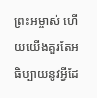ព្រះអម្ចាស់ ហើយយើងគួរតែអធិប្បាយនូវអ្វីដែ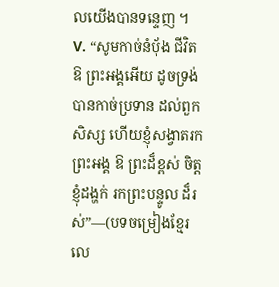លយើងបានទន្ទេញ ។
V. “សូមកាច់នំបុ័ង ជីវិត ឱ ព្រះអង្គអើយ ដូចទ្រង់បានកាច់ប្រទាន ដល់ពួកសិស្ស ហើយខ្ញុំសង្វាតរកព្រះអង្គ ឱ ព្រះដ៏ខ្ពស់ ចិត្តខ្ញុំដង្ហក់ រកព្រះបន្ទូល ដ៏រស់”—(បទចម្រៀងខ្មែរលេ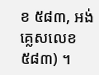ខ ៥៨៣, អង់គ្លេសលេខ ៥៨៣) ។